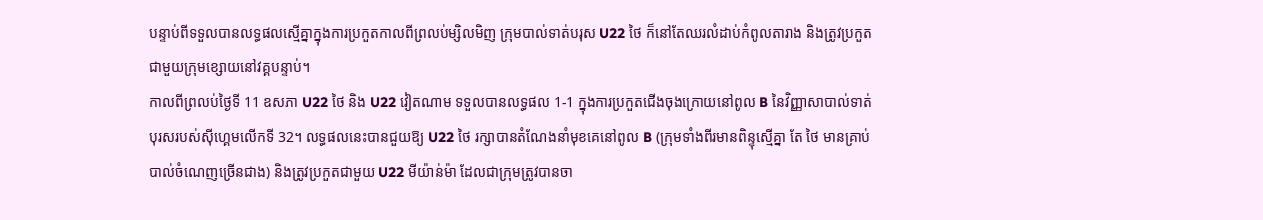បន្ទាប់ពីទទួលបានលទ្ធផលស្មើគ្នាក្នុងការប្រកួតកាលពីព្រលប់ម្សិលមិញ ក្រុមបាល់ទាត់បរុស U22 ថៃ ក៏នៅតែឈរលំដាប់កំពូលតារាង និងត្រូវប្រកួតជាមួយក្រុមខ្សោយនៅវគ្គបន្ទាប់។
កាលពីព្រលប់ថ្ងៃទី 11 ឧសភា U22 ថៃ និង U22 វៀតណាម ទទួលបានលទ្ធផល 1-1 ក្នុងការប្រកួតជើងចុងក្រោយនៅពូល B នៃវិញ្ញាសាបាល់ទាត់បុរសរបស់ស៊ីហ្គេមលើកទី 32។ លទ្ធផលនេះបានជួយឱ្យ U22 ថៃ រក្សាបានតំណែងនាំមុខគេនៅពូល B (ក្រុមទាំងពីរមានពិន្ទុស្មើគ្នា តែ ថៃ មានគ្រាប់បាល់ចំណេញច្រើនជាង) និងត្រូវប្រកួតជាមួយ U22 មីយ៉ាន់ម៉ា ដែលជាក្រុមត្រូវបានចា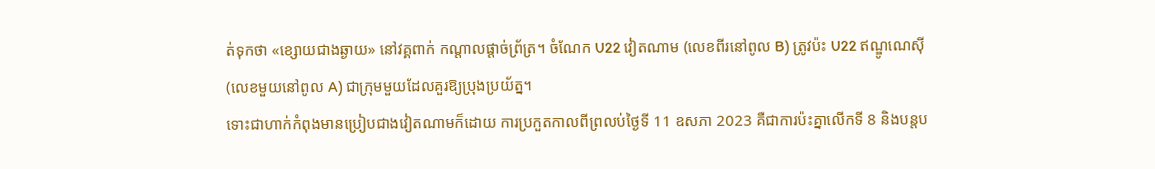ត់ទុកថា «ខ្សោយជាងឆ្ងាយ» នៅវគ្គពាក់ កណ្ដាលផ្ដាច់ព្រ័ត្រ។ ចំណែក U22 វៀតណាម (លេខពីរនៅពូល B) ត្រូវប៉ះ U22 ឥណ្ឌូណេស៊ី (លេខមួយនៅពូល A) ជាក្រុមមួយដែលគួរឱ្យប្រុងប្រយ័ត្ន។
ទោះជាហាក់កំពុងមានប្រៀបជាងវៀតណាមក៏ដោយ ការប្រកួតកាលពីព្រលប់ថ្ងៃទី 11 ឧសភា 2023 គឺជាការប៉ះគ្នាលើកទី 8 និងបន្តប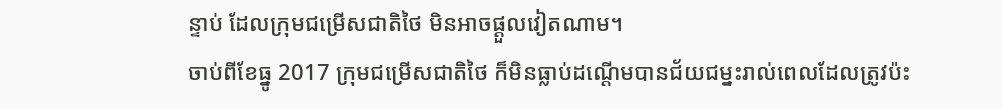ន្ទាប់ ដែលក្រុមជម្រើសជាតិថៃ មិនអាចផ្ដួលវៀតណាម។
ចាប់ពីខែធ្នូ 2017 ក្រុមជម្រើសជាតិថៃ ក៏មិនធ្លាប់ដណ្ដើមបានជ័យជម្នះរាល់ពេលដែលត្រូវប៉ះ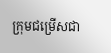ក្រុមជម្រើសជា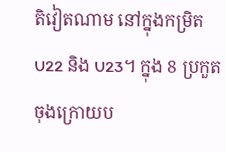តិវៀតណាម នៅក្នុងកម្រិត U22 និង U23។ ក្នុង 8 ប្រកួតចុងក្រោយប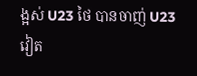ង្អស់ U23 ថៃ បានចាញ់ U23 វៀត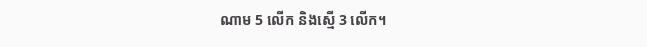ណាម 5 លើក និងស្មើ 3 លើក។